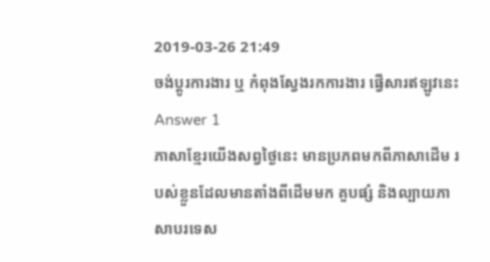2019-03-26 21:49
ចង់ប្តូរការងារ ឬ កំពុងស្វែងរកការងារ ផ្វើសារឥឡូវនេះ
Answer 1
ភាសាខ្មែរយើងសព្វថ្ងៃនេះ មានប្រភពមកពីភាសាដើម របស់ខ្លួនដែលមានតាំងពីដើមមក គួបផ្សំ និងល្បាយភាសាបរទេស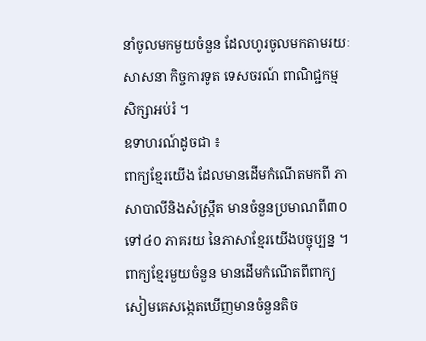នាំចូលមកមួយចំនួន ដែលហូរចូលមកតាមរយៈសាសនា កិច្ចការទូត ទេសចរណ៍ ពាណិជ្ជកម្ម សិក្សាអប់រំ ។
ឧទាហរណ៍ដូចជា ៖
ពាក្យខ្មែរយើង ដែលមានដើមកំណើតមកពី ភាសាបាលីនិងសំស្រ្កឹត មានចំនួនប្រមាណពី៣០ ទៅ៤០ ភាគរយ នៃភាសាខ្មែរយើងបច្ចុប្បន្ន ។ ពាក្យខ្មែរមួយចំនួន មានដើមកំណើតពីពាក្យសៀមគេសង្កេតឃើញមានចំនួនតិច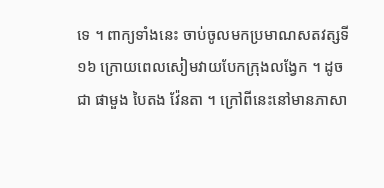ទេ ។ ពាក្យទាំងនេះ ចាប់ចូលមកប្រមាណសតវត្សទី១៦ ក្រោយពេលសៀមវាយបែកក្រុងលង្វែក ។ ដូចជា ផាមួង បៃតង វ៉ែនតា ។ ក្រៅពីនេះនៅមានភាសា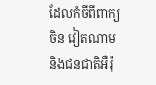ដែលកំចីពីពាក្យ ចិន វៀតណាម និងជនជាតិអឺរ៉ុ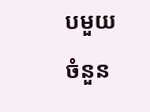បមួយចំនួន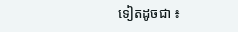ទៀតដូចជា ៖